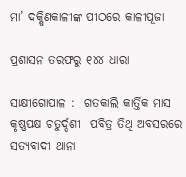ମା’ ଦକ୍ଷିଣକାଳୀଙ୍କ ପୀଠରେ କାଳୀପୂଜା

ପ୍ରଶାସନ ତରଫରୁ ୧୪୪ ଧାରା

ସାକ୍ଷୀଗୋପାଳ :  ଗତକାଲି କାର୍ତ୍ତିକ ମାସ କୃଷ୍ଣପକ୍ଷ ଚତୁର୍ଦ୍ଦଶୀ  ପବିତ୍ର ତିଥି ଅବସରରେ ସତ୍ୟବାଦୀ ଥାନା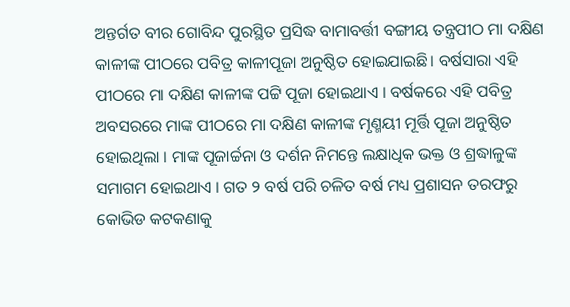ଅନ୍ତର୍ଗତ ବୀର ଗୋବିନ୍ଦ ପୁରସ୍ଥିତ ପ୍ରସିଦ୍ଧ ବାମାବର୍ତ୍ତୀ ବଙ୍ଗୀୟ ତନ୍ତ୍ରପୀଠ ମା ଦକ୍ଷିଣ କାଳୀଙ୍କ ପୀଠରେ ପବିତ୍ର କାଳୀପୂଜା ଅନୁଷ୍ଠିତ ହୋଇଯାଇଛି। ବର୍ଷସାରା ଏହି ପୀଠରେ ମା ଦକ୍ଷିଣ କାଳୀଙ୍କ ପଟ୍ଟି ପୂଜା ହୋଇଥାଏ । ବର୍ଷକରେ ଏହି ପବିତ୍ର ଅବସରରେ ମାଙ୍କ ପୀଠରେ ମା ଦକ୍ଷିଣ କାଳୀଙ୍କ ମୃଣ୍ମୟୀ ମୂର୍ତ୍ତି ପୂଜା ଅନୁଷ୍ଠିତ ହୋଇଥିଲା । ମାଙ୍କ ପୂଜାର୍ଚ୍ଚନା ଓ ଦର୍ଶନ ନିମନ୍ତେ ଲକ୍ଷାଧିକ ଭକ୍ତ ଓ ଶ୍ରଦ୍ଧାଳୁଙ୍କ ସମାଗମ ହୋଇଥାଏ । ଗତ ୨ ବର୍ଷ ପରି ଚଳିତ ବର୍ଷ ମଧ୍ୟ ପ୍ରଶାସନ ତରଫରୁ କୋଭିଡ କଟକଣାକୁ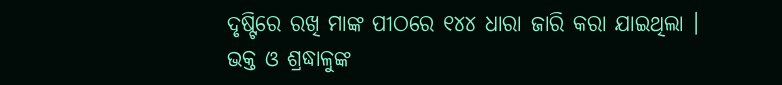ଦୃଷ୍ଟିରେ ରଖି ମାଙ୍କ ପୀଠରେ ୧୪୪ ଧାରା ଜାରି କରା ଯାଇଥିଲା । ଭକ୍ତ ଓ ଶ୍ରଦ୍ଧାଳୁଙ୍କ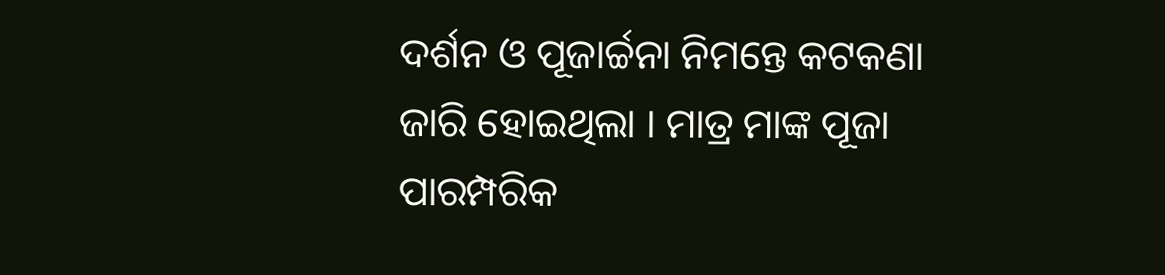ଦର୍ଶନ ଓ ପୂଜାର୍ଚ୍ଚନା ନିମନ୍ତେ କଟକଣା ଜାରି ହୋଇଥିଲା । ମାତ୍ର ମାଙ୍କ ପୂଜା ପାରମ୍ପରିକ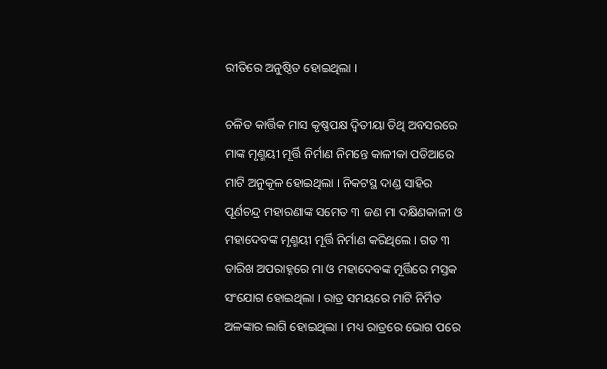ରୀତିରେ ଅନୁଷ୍ଠିତ ହୋଇଥିଲା ।

ଚଳିତ କାର୍ତ୍ତିକ ମାସ କୃଷ୍ଣପକ୍ଷ ଦ୍ଵିତୀୟା ତିଥି ଅବସରରେ ମାଙ୍କ ମୃଣ୍ମୟୀ ମୂର୍ତ୍ତି ନିର୍ମାଣ ନିମନ୍ତେ କାଳୀକା ପଡିଆରେ ମାଟି ଅନୁକୂଳ ହୋଇଥିଲା । ନିକଟସ୍ଥ ଦାଣ୍ଡ ସାହିର ପୂର୍ଣଚନ୍ଦ୍ର ମହାରଣାଙ୍କ ସମେତ ୩ ଜଣ ମା ଦକ୍ଷିଣକାଳୀ ଓ ମହାଦେବଙ୍କ ମୃଣ୍ମୟୀ ମୂର୍ତ୍ତି ନିର୍ମାଣ କରିଥିଲେ । ଗତ ୩ ତାରିଖ ଅପରାହ୍ନରେ ମା ଓ ମହାଦେବଙ୍କ ମୂର୍ତ୍ତିରେ ମସ୍ତକ ସଂଯୋଗ ହୋଇଥିଲା । ରାତ୍ର ସମୟରେ ମାଟି ନିର୍ମିତ ଅଳଙ୍କାର ଲାଗି ହୋଇଥିଲା । ମଧ୍ୟ ରାତ୍ରରେ ଭୋଗ ପରେ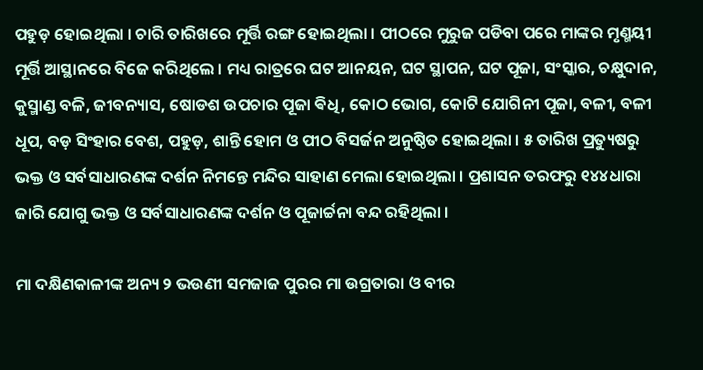ପହୁଡ଼ ହୋଇଥିଲା । ଚାରି ତାରିଖରେ ମୂର୍ତ୍ତି ରଙ୍ଗ ହୋଇଥିଲା । ପୀଠରେ ମୁରୁଜ ପଡିବା ପରେ ମାଙ୍କର ମୃଣ୍ମୟୀ ମୂର୍ତ୍ତି ଆସ୍ଥାନରେ ବିଜେ କରିଥିଲେ । ମଧ୍ୟ ରାତ୍ରରେ ଘଟ ଆନୟନ, ଘଟ ସ୍ଥାପନ, ଘଟ ପୂଜା, ସଂସ୍କାର, ଚକ୍ଷୁଦାନ, କୁସ୍ମାଣ୍ଡ ବଳି, ଜୀବନ୍ୟାସ, ଷୋଡଶ ଉପଚାର ପୂଜା ଵିଧି, କୋଠ ଭୋଗ, କୋଟି ଯୋଗିନୀ ପୂଜା, ବଳୀ, ବଳୀ ଧୂପ, ବଡ଼ ସିଂହାର ବେଶ, ପହୁଡ଼, ଶାନ୍ତି ହୋମ ଓ ପୀଠ ବିସର୍ଜନ ଅନୁଷ୍ଠିତ ହୋଇଥିଲା । ୫ ତାରିଖ ପ୍ରତ୍ୟୁଷରୁ ଭକ୍ତ ଓ ସର୍ବସାଧାରଣଙ୍କ ଦର୍ଶନ ନିମନ୍ତେ ମନ୍ଦିର ସାହାଣ ମେଲା ହୋଇଥିଲା । ପ୍ରଶାସନ ତରଫରୁ ୧୪୪ଧାରା ଜାରି ଯୋଗୁ ଭକ୍ତ ଓ ସର୍ବସାଧାରଣଙ୍କ ଦର୍ଶନ ଓ ପୂଜାର୍ଚ୍ଚନା ବନ୍ଦ ରହିଥିଲା ।

ମା ଦକ୍ଷିଣକାଳୀଙ୍କ ଅନ୍ୟ ୨ ଭଉଣୀ ସମଜାଜ ପୁରର ମା ଉଗ୍ରତାରା ଓ ବୀର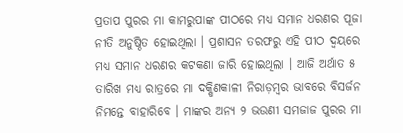ପ୍ରତାପ ପୁରର ମା କାମରୁପାଙ୍କ ପୀଠରେ ମଧ୍ୟ ସମାନ ଧରଣର ପୂଜା ନୀତି ଅନୁଷ୍ଠିତ ହୋଇଥିଲା । ପ୍ରଶାସନ ତରଫରୁ ଏହି ପୀଠ ଦ୍ବୟରେ ମଧ୍ୟ ସମାନ ଧରଣର କଟକଣା ଜାରି ହୋଇଥିଲା । ଆଜି ଅର୍ଥାତ ୫ ତାରିଖ ମଧ୍ୟ ରାତ୍ରରେ ମା ଦକ୍ଷିଣକାଳୀ ନିରାଡ଼ମ୍ବର ଭାବରେ ବିସର୍ଜନ ନିମନ୍ତେ ବାହାରିବେ । ମାଙ୍କର ଅନ୍ୟ ୨ ଭଉଣୀ ସମଜାଜ ପୁରର ମା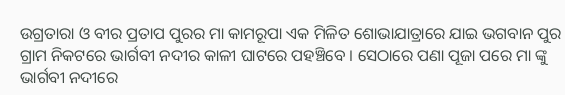ଉଗ୍ରତାରା ଓ ବୀର ପ୍ରତାପ ପୁରର ମା କାମରୂପା ଏକ ମିଳିତ ଶୋଭାଯାତ୍ରାରେ ଯାଇ ଭଗବାନ ପୁର ଗ୍ରାମ ନିକଟରେ ଭାର୍ଗବୀ ନଦୀର କାଳୀ ଘାଟରେ ପହଞ୍ଚିବେ । ସେଠାରେ ପଣା ପୂଜା ପରେ ମା ଙ୍କୁ ଭାର୍ଗବୀ ନଦୀରେ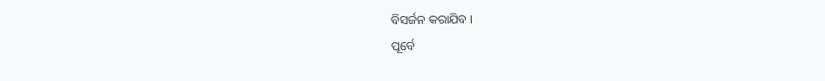ବିସର୍ଜନ କରାଯିବ ।
ପୂର୍ବେ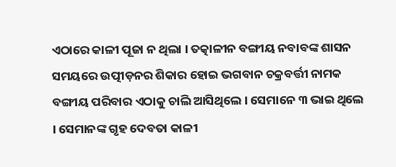ଏଠାରେ କାଳୀ ପୂଜା ନ ଥିଲା । ତତ୍କାଳୀନ ବଙ୍ଗୀୟ ନବାବଙ୍କ ଶାସନ ସମୟରେ ଉତ୍ପୀଡ଼ନର ଶିକାର ହୋଇ ଭଗବାନ ଚକ୍ରବର୍ତ୍ତୀ ନାମକ ବଙ୍ଗୀୟ ପରିବାର ଏଠାକୁ ଚାଲି ଆସିଥିଲେ । ସେମାନେ ୩ ଭାଇ ଥିଲେ । ସେମାନଙ୍କ ଗୃହ ଦେବତା କାଳୀ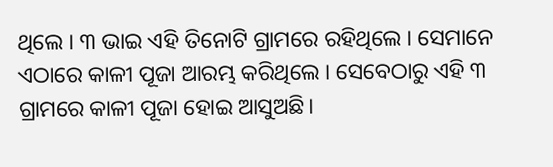ଥିଲେ । ୩ ଭାଇ ଏହି ତିନୋଟି ଗ୍ରାମରେ ରହିଥିଲେ । ସେମାନେ ଏଠାରେ କାଳୀ ପୂଜା ଆରମ୍ଭ କରିଥିଲେ । ସେବେଠାରୁ ଏହି ୩ ଗ୍ରାମରେ କାଳୀ ପୂଜା ହୋଇ ଆସୁଅଛି।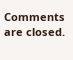Comments are closed.